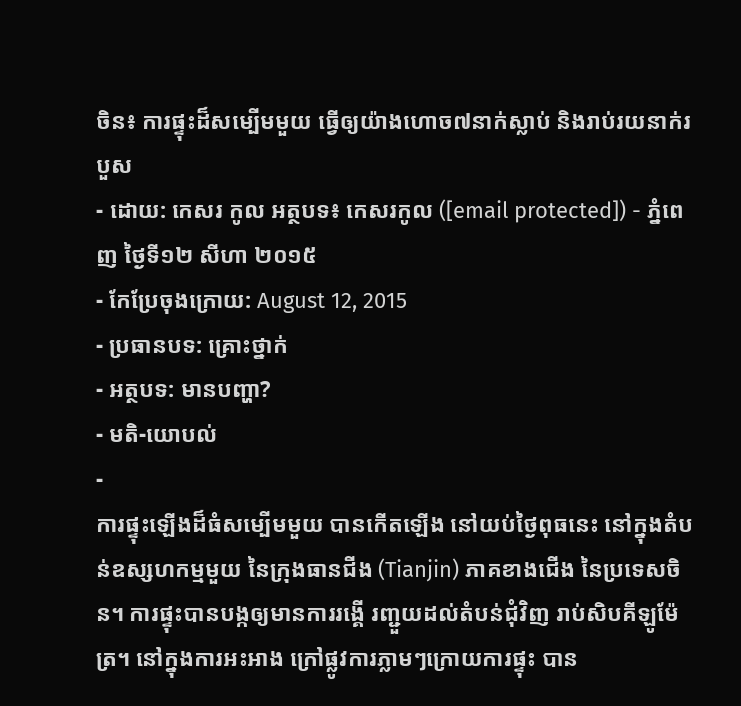ចិន៖ ការផ្ទុះដ៏សម្បើមមួយ ធ្វើឲ្យយ៉ាងហោច៧នាក់ស្លាប់ និងរាប់រយនាក់របួស
- ដោយ: កេសរ កូល អត្ថបទ៖ កេសរកូល ([email protected]) - ភ្នំពេញ ថ្ងៃទី១២ សីហា ២០១៥
- កែប្រែចុងក្រោយ: August 12, 2015
- ប្រធានបទ: គ្រោះថ្នាក់
- អត្ថបទ: មានបញ្ហា?
- មតិ-យោបល់
-
ការផ្ទុះឡើងដ៏ធំសម្បើមមួយ បានកើតឡើង នៅយប់ថ្ងៃពុធនេះ នៅក្នុងតំបន់ឧស្សហកម្មមួយ នៃក្រុងធានជីង (Tianjin) ភាគខាងជើង នៃប្រទេសចិន។ ការផ្ទុះបានបង្កឲ្យមានការរង្គើ រញ្ជួយដល់តំបន់ជុំវិញ រាប់សិបគីឡូម៉ែត្រ។ នៅក្នុងការអះអាង ក្រៅផ្លូវការភ្លាមៗក្រោយការផ្ទុះ បាន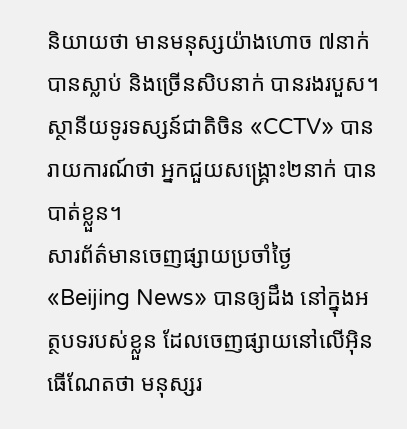និយាយថា មានមនុស្សយ៉ាងហោច ៧នាក់ បានស្លាប់ និងច្រើនសិបនាក់ បានរងរបួស។ ស្ថានីយទូរទស្សន៍ជាតិចិន «CCTV» បានរាយការណ៍ថា អ្នកជួយសង្គ្រោះ២នាក់ បានបាត់ខ្លួន។
សារព័ត៌មានចេញផ្សាយប្រចាំថ្ងៃ «Beijing News» បានឲ្យដឹង នៅក្នុងអត្ថបទរបស់ខ្លួន ដែលចេញផ្សាយនៅលើអ៊ិនធើណែតថា មនុស្សរ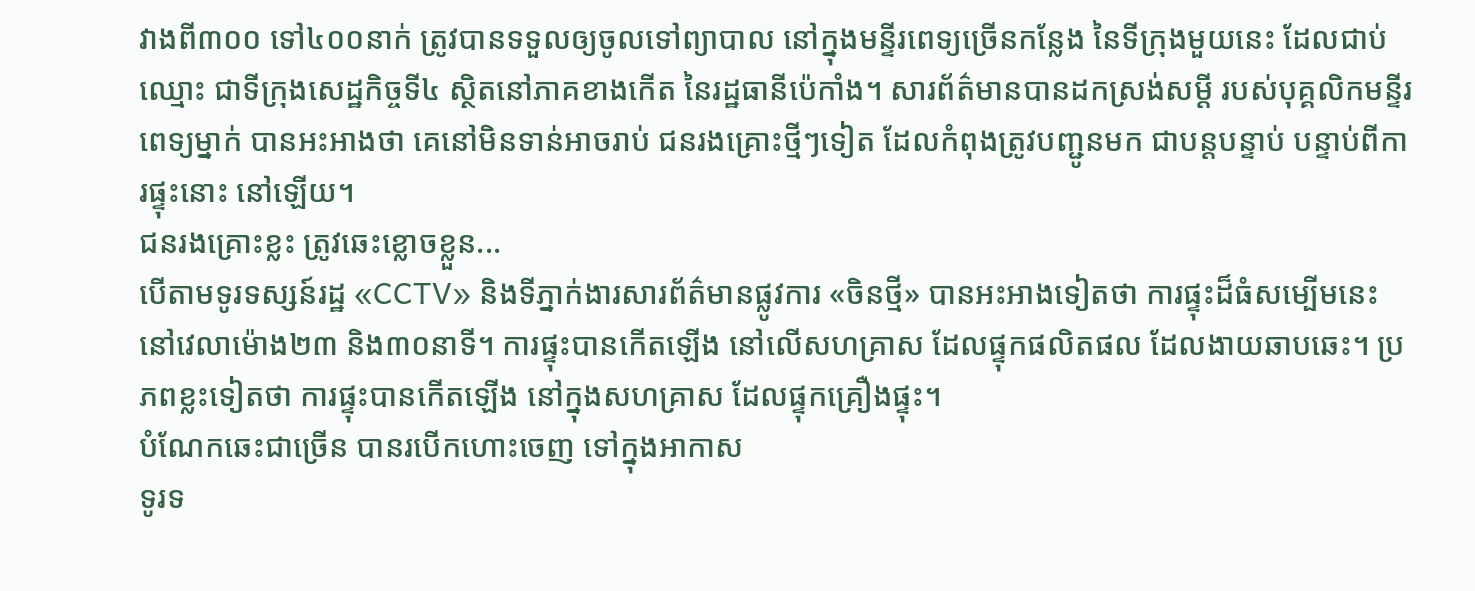វាងពី៣០០ ទៅ៤០០នាក់ ត្រូវបានទទួលឲ្យចូលទៅព្យាបាល នៅក្នុងមន្ទីរពេទ្យច្រើនកន្លែង នៃទីក្រុងមួយនេះ ដែលជាប់ឈ្មោះ ជាទីក្រុងសេដ្ឋកិច្ចទី៤ ស្ថិតនៅភាគខាងកើត នៃរដ្ឋធានីប៉េកាំង។ សារព័ត៌មានបានដកស្រង់សម្ដី របស់បុគ្គលិកមន្ទីរពេទ្យម្នាក់ បានអះអាងថា គេនៅមិនទាន់អាចរាប់ ជនរងគ្រោះថ្មីៗទៀត ដែលកំពុងត្រូវបញ្ជូនមក ជាបន្តបន្ទាប់ បន្ទាប់ពីការផ្ទុះនោះ នៅឡើយ។
ជនរងគ្រោះខ្លះ ត្រូវឆេះខ្លោចខ្លួន...
បើតាមទូរទស្សន៍រដ្ឋ «CCTV» និងទីភ្នាក់ងារសារព័ត៌មានផ្លូវការ «ចិនថ្មី» បានអះអាងទៀតថា ការផ្ទុះដ៏ធំសម្បើមនេះ នៅវេលាម៉ោង២៣ និង៣០នាទី។ ការផ្ទុះបានកើតឡើង នៅលើសហគ្រាស ដែលផ្ទុកផលិតផល ដែលងាយឆាបឆេះ។ ប្រភពខ្លះទៀតថា ការផ្ទុះបានកើតឡើង នៅក្នុងសហគ្រាស ដែលផ្ទុកគ្រឿងផ្ទុះ។
បំណែកឆេះជាច្រើន បានរបើកហោះចេញ ទៅក្នុងអាកាស
ទូរទ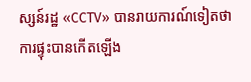ស្សន៍រដ្ឋ «CCTV» បានរាយការណ៍ទៀតថា ការផ្ទុះបានកើតឡើង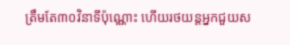ត្រឹមតែ៣០វិនាទីប៉ុណ្ណោះ ហើយរថយន្ដអ្នកជួយស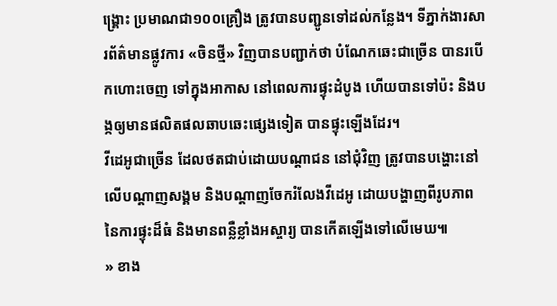ង្គ្រោះ ប្រមាណជា១០០គ្រឿង ត្រូវបានបញ្ជូនទៅដល់កន្លែង។ ទីភ្នាក់ងារសារព័ត៌មានផ្លូវការ «ចិនថ្មី» វិញបានបញ្ជាក់ថា បំណែកឆេះជាច្រើន បានរបើកហោះចេញ ទៅក្នុងអាកាស នៅពេលការផ្ទុះដំបូង ហើយបានទៅប៉ះ និងបង្កឲ្យមានផលិតផលឆាបឆេះផ្សេងទៀត បានផ្ទុះឡើងដែរ។
វីដេអូជាច្រើន ដែលថតជាប់ដោយបណ្ដាជន នៅជុំវិញ ត្រូវបានបង្ហោះនៅលើបណ្ដាញសង្គម និងបណ្ដាញចែករំលែងវីដេអូ ដោយបង្ហាញពីរូបភាព នៃការផ្ទុះដ៏ធំ និងមានពន្លឺខ្លាំងអស្ចារ្យ បានកើតឡើងទៅលើមេឃ៕
» ខាង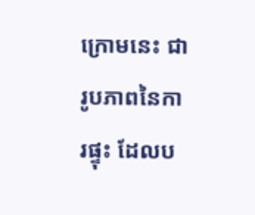ក្រោមនេះ ជារូបភាពនៃការផ្ទុះ ដែលប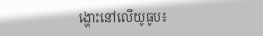ង្ហោះនៅលើយូធូប៖